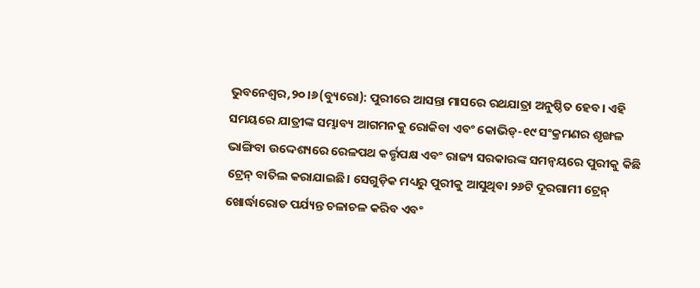ଭୁବନେଶ୍ୱର,୨୦।୬(ବ୍ୟୁରୋ): ପୁରୀରେ ଆସନ୍ତା ମାସରେ ରଥଯାତ୍ରା ଅନୁଷ୍ଠିତ ହେବ। ଏହି ସମୟରେ ଯାତ୍ରୀଙ୍କ ସମ୍ଭାବ୍ୟ ଆଗମନକୁ ରୋକିବା ଏବଂ କୋଭିଡ୍-୧୯ ସଂକ୍ରମଣର ଶୃଙ୍ଖଳ ଭାଙ୍ଗିବା ଉଦ୍ଦେଶ୍ୟରେ ରେଳପଥ କର୍ତ୍ତୃପକ୍ଷ ଏବଂ ରାଜ୍ୟ ସରକାରଙ୍କ ସମନ୍ବୟରେ ପୁରୀକୁ କିଛି ଟ୍ରେନ୍ ବାତିଲ କରାଯାଇଛି। ସେଗୁଡ଼ିକ ମଧ୍ୟରୁ ପୁରୀକୁ ଆସୁଥିବା ୨୬ଟି ଦୂରଗାମୀ ଟ୍ରେନ୍ ଖୋର୍ଦ୍ଧାରୋଡ ପର୍ଯ୍ୟନ୍ତ ଚଳାଚଳ କରିବ ଏବଂ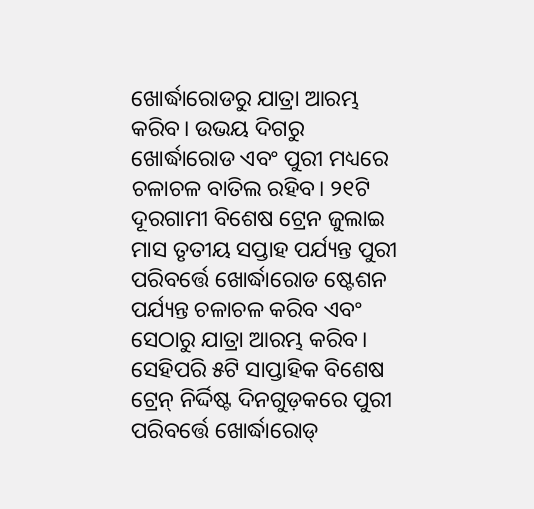ଖୋର୍ଦ୍ଧାରୋଡରୁ ଯାତ୍ରା ଆରମ୍ଭ କରିବ। ଉଭୟ ଦିଗରୁ ଖୋର୍ଦ୍ଧାରୋଡ ଏବଂ ପୁରୀ ମଧ୍ୟରେ ଚଳାଚଳ ବାତିଲ ରହିବ। ୨୧ଟି ଦୂରଗାମୀ ବିଶେଷ ଟ୍ରେନ ଜୁଲାଇ ମାସ ତୃତୀୟ ସପ୍ତାହ ପର୍ଯ୍ୟନ୍ତ ପୁରୀ ପରିବର୍ତ୍ତେ ଖୋର୍ଦ୍ଧାରୋଡ ଷ୍ଟେଶନ ପର୍ଯ୍ୟନ୍ତ ଚଳାଚଳ କରିବ ଏବଂ ସେଠାରୁ ଯାତ୍ରା ଆରମ୍ଭ କରିବ। ସେହିପରି ୫ଟି ସାପ୍ତାହିକ ବିଶେଷ ଟ୍ରେନ୍ ନିର୍ଦ୍ଦିଷ୍ଟ ଦିନଗୁଡ଼କରେ ପୁରୀ ପରିବର୍ତ୍ତେ ଖୋର୍ଦ୍ଧାରୋଡ୍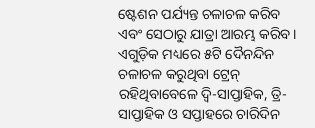ଷ୍ଟେଶନ ପର୍ଯ୍ୟନ୍ତ ଚଳାଚଳ କରିବ ଏବଂ ସେଠାରୁ ଯାତ୍ରା ଆରମ୍ଭ କରିବ। ଏଗୁଡ଼ିକ ମଧ୍ୟରେ ୫ଟି ଦୈନନ୍ଦିନ ଚଳାଚଳ କରୁଥିବା ଟ୍ରେନ୍ ରହିଥିବାବେଳେ ଦ୍ବି-ସାପ୍ତାହିକ, ତ୍ରି-ସାପ୍ତାହିକ ଓ ସପ୍ତାହରେ ଚାରିଦିନ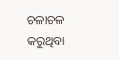ଚଳାଚଳ କରୁଥିବା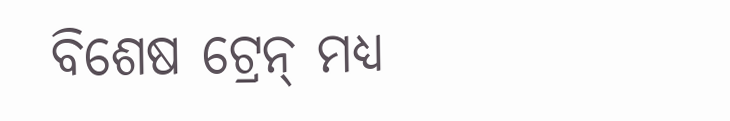ବିଶେଷ ଟ୍ରେନ୍ ମଧ୍ୟ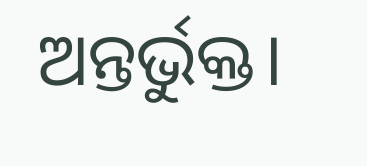ଅନ୍ତର୍ଭୁକ୍ତ।